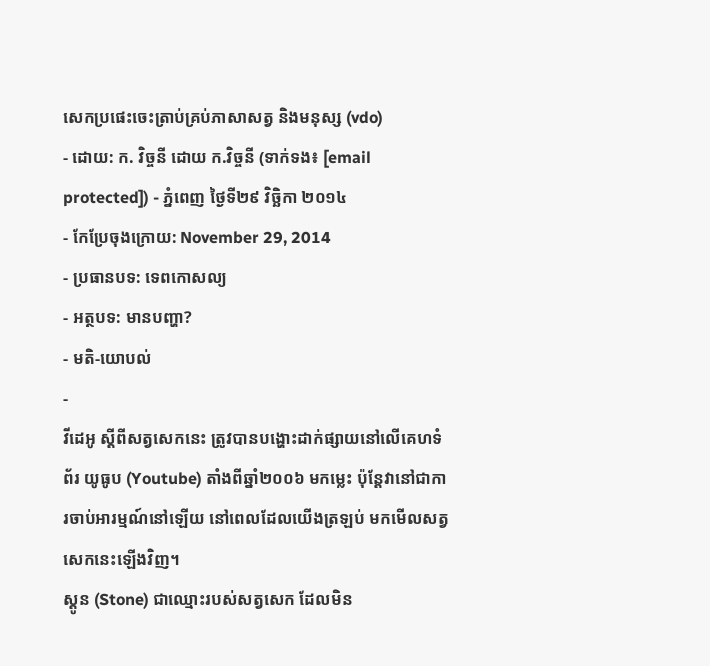សេកប្រផេះចេះត្រាប់គ្រប់ភាសាសត្វ និងមនុស្ស (vdo)
- ដោយ: ក. វិច្ចនី ដោយ ក.វិច្ចនី (ទាក់ទង៖ [email protected]) - ភ្នំពេញ ថ្ងៃទី២៩ វិច្ឆិកា ២០១៤
- កែប្រែចុងក្រោយ: November 29, 2014
- ប្រធានបទ: ទេពកោសល្យ
- អត្ថបទ: មានបញ្ហា?
- មតិ-យោបល់
-
វីដេអូ ស្ដីពីសត្វសេកនេះ ត្រូវបានបង្ហោះដាក់ផ្សាយនៅលើគេហទំព័រ យូធូប (Youtube) តាំងពីឆ្នាំ២០០៦ មកម្លេះ ប៉ុន្តែវានៅជាការចាប់អារម្មណ៍នៅឡើយ នៅពេលដែលយើងត្រឡប់ មកមើលសត្វសេកនេះឡើងវិញ។
ស្តូន (Stone) ជាឈ្មោះរបស់សត្វសេក ដែលមិន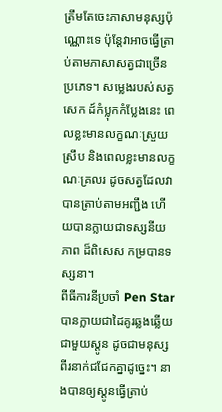ត្រឹមតែចេះភាសាមនុស្សប៉ុណ្ណោះទេ ប៉ុន្តែវាអាចធ្វើត្រាប់តាមភាសាសត្វជាច្រើនប្រភេទ។ សម្លេងរបស់សត្វសេក ដ៍កំប្លុកកំប្លែងនេះ ពេលខ្លះមានលក្ខណៈស្រួយស្រឹប និងពេលខ្លះមានលក្ខណៈគ្រលរ ដូចសត្វដែលវាបានត្រាប់តាមអញ្ជឹង ហើយបានក្លាយជាទស្សនីយភាព ដ៏ពិសេស កម្របានទស្សនា។
ពីធីការនីប្រចាំ Pen Star បានក្លាយជាដៃគូរឆ្លងឆ្លើយ ជាមួយស្តូន ដូចជាមនុស្សពីរនាក់ជជែកគ្នាដូច្នេះ។ នាងបានឲ្យស្តូនធ្វើត្រាប់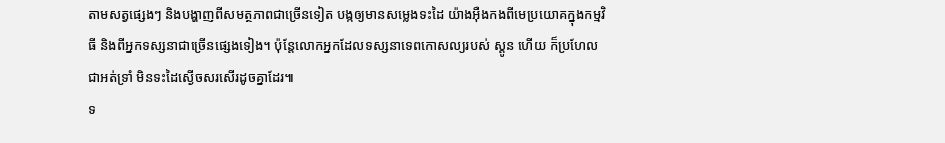តាមសត្វផ្សេងៗ និងបង្ហាញពីសមត្ថភាពជាច្រើនទៀត បង្កឲ្យមានសម្លេងទះដៃ យ៉ាងអ៊ឺងកងពីមេប្រយោគក្នុងកម្មវិធី និងពីអ្នកទស្សនាជាច្រើនផ្សេងទៀង។ ប៉ុន្តែលោកអ្នកដែលទស្សនាទេពកោសល្យរបស់ ស្តូន ហើយ ក៏ប្រហែលជាអត់ទ្រាំ មិនទះដៃស្ងើចសរសើរដូចគ្នាដែរ៕
ទ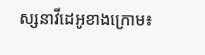ស្សនាវីដេអូខាងក្រោម៖